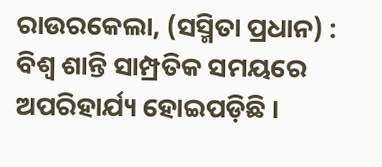ରାଉରକେଲା, (ସସ୍ମିତା ପ୍ରଧାନ) : ବିଶ୍ୱ ଶାନ୍ତି ସାମ୍ପ୍ରତିକ ସମୟରେ ଅପରିହାର୍ଯ୍ୟ ହୋଇପଡ଼ିଛି ।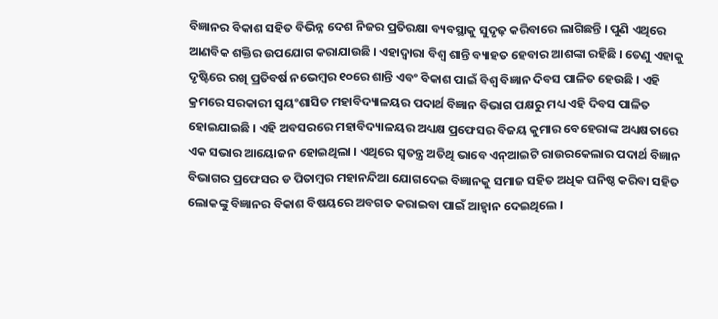ବିଜ୍ଞାନର ବିକାଶ ସହିତ ବିଭିନ୍ନ ଦେଶ ନିଜର ପ୍ରତିରକ୍ଷା ବ୍ୟବସ୍ଥାକୁ ସୁଦୃଢ଼ କରିବାରେ ଲାଗିଛନ୍ତି । ପୁଣି ଏଥିରେ ଆଣବିକ ଶକ୍ତିର ଉପଯୋଗ କରାଯାଉଛି । ଏହାଦ୍ୱାରା ବିଶ୍ୱ ଶାନ୍ତି ବ୍ୟାହତ ହେବାର ଆଶଙ୍କା ରହିଛି । ତେଣୁ ଏହାକୁ ଦୃଷ୍ଟିରେ ରଖି ପ୍ରତିବର୍ଷ ନଭେମ୍ବର ୧୦ରେ ଶାନ୍ତି ଏବଂ ବିକାଶ ପାଇଁ ବିଶ୍ୱ ବିଜ୍ଞାନ ଦିବସ ପାଳିତ ହେଉଛି । ଏହି କ୍ରମରେ ସରକାରୀ ସ୍ୱୟଂଶାସିତ ମହାବିଦ୍ୟାଳୟର ପଦାର୍ଥ ବିଜ୍ଞାନ ବିଭାଗ ପକ୍ଷରୁ ମଧ୍ୟ ଏହି ଦିବସ ପାଳିତ ହୋଇଯାଇଛି । ଏହି ଅବସରରେ ମହାବିଦ୍ୟାଳୟର ଅଧ୍ୟକ୍ଷ ପ୍ରଫେସର ବିଜୟ କୁମାର ବେହେରାଙ୍କ ଅଧ୍ୟକ୍ଷତାରେ ଏକ ସଭାର ଆୟୋଜନ ହୋଇଥିଲା । ଏଥିରେ ସ୍ୱତନ୍ତ୍ର ଅତିଥି ଭାବେ ଏନ୍ଆଇଟି ରାଉରକେଲାର ପଦାର୍ଥ ବିଜ୍ଞାନ ବିଭାଗର ପ୍ରଫେସର ଡ ପିତାମ୍ବର ମହାନନ୍ଦିଆ ଯୋଗଦେଇ ବିଜ୍ଞାନକୁ ସମାଜ ସହିତ ଅଧିକ ଘନିଷ୍ଠ କରିବା ସହିତ ଲୋକଙ୍କୁ ବିଜ୍ଞାନର ବିକାଶ ବିଷୟରେ ଅବଗତ କରାଇବା ପାଇଁ ଆହ୍ୱାନ ଦେଇଥିଲେ ।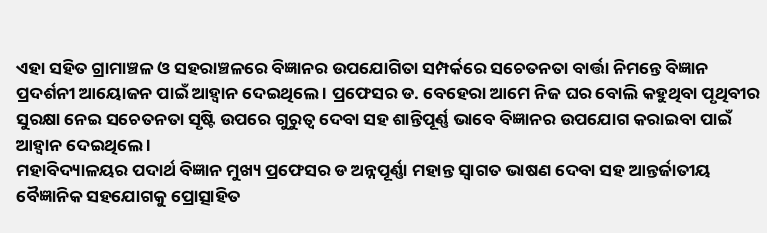ଏହା ସହିତ ଗ୍ରାମାଞ୍ଚଳ ଓ ସହରାଞ୍ଚଳରେ ବିଜ୍ଞାନର ଉପଯୋଗିତା ସମ୍ପର୍କରେ ସଚେତନତା ବାର୍ତ୍ତା ନିମନ୍ତେ ବିଜ୍ଞାନ ପ୍ରଦର୍ଶନୀ ଆୟୋଜନ ପାଇଁ ଆହ୍ୱାନ ଦେଇଥିଲେ । ପ୍ରଫେସର ଡ. ବେହେରା ଆମେ ନିଜ ଘର ବୋଲି କହୁଥିବା ପୃଥିବୀର ସୁରକ୍ଷା ନେଇ ସଚେତନତା ସୃଷ୍ଟି ଉପରେ ଗୁରୁତ୍ୱ ଦେବା ସହ ଶାନ୍ତିପୂର୍ଣ୍ଣ ଭାବେ ବିଜ୍ଞାନର ଉପଯୋଗ କରାଇବା ପାଇଁ ଆହ୍ୱାନ ଦେଇଥିଲେ ।
ମହାବିଦ୍ୟାଳୟର ପଦାର୍ଥ ବିଜ୍ଞାନ ମୁଖ୍ୟ ପ୍ରଫେସର ଡ ଅନ୍ନପୂର୍ଣ୍ଣା ମହାନ୍ତ ସ୍ୱାଗତ ଭାଷଣ ଦେବା ସହ ଆନ୍ତର୍ଜାତୀୟ ବୈଜ୍ଞାନିକ ସହଯୋଗକୁ ପ୍ରୋତ୍ସାହିତ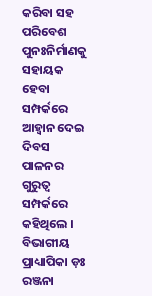କରିବା ସହ ପରିବେଶ ପୁନଃନିର୍ମାଣକୁ ସହାୟକ ହେବା ସମ୍ପର୍କରେ ଆହ୍ୱାନ ଦେଇ ଦିବସ ପାଳନର ଗୁରୁତ୍ୱ ସମ୍ପର୍କରେ କହିଥିଲେ । ବିଭାଗୀୟ ପ୍ରାଧ୍ୟାପିକା ଡ଼ଃ ରଞ୍ଜନା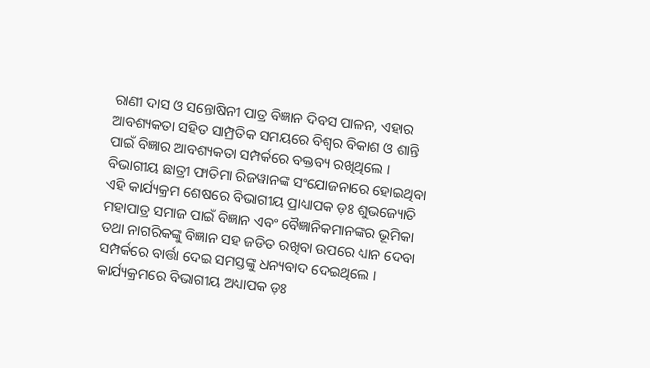ରାଣୀ ଦାସ ଓ ସନ୍ତୋଷିନୀ ପାତ୍ର ବିଜ୍ଞାନ ଦିବସ ପାଳନ, ଏହାର ଆବଶ୍ୟକତା ସହିତ ସାମ୍ପ୍ରତିକ ସମୟରେ ବିଶ୍ୱର ବିକାଶ ଓ ଶାନ୍ତି ପାଇଁ ବିଜ୍ଞାର ଆବଶ୍ୟକତା ସମ୍ପର୍କରେ ବକ୍ତବ୍ୟ ରଖିଥିଲେ । ବିଭାଗୀୟ ଛାତ୍ରୀ ଫାତିମା ରିଜୱାନଙ୍କ ସଂଯୋଜନାରେ ହୋଇଥିବା ଏହି କାର୍ଯ୍ୟକ୍ରମ ଶେଷରେ ବିଭାଗୀୟ ପ୍ରାଧ୍ୟାପକ ଡ଼ଃ ଶୁଭଜ୍ୟୋତି ମହାପାତ୍ର ସମାଜ ପାଇଁ ବିଜ୍ଞାନ ଏବଂ ବୈଜ୍ଞାନିକମାନଙ୍କର ଭୂମିକା ତଥା ନାଗରିକଙ୍କୁ ବିଜ୍ଞାନ ସହ ଜଡିତ ରଖିବା ଉପରେ ଧ୍ୟାନ ଦେବା ସମ୍ପର୍କରେ ବାର୍ତ୍ତା ଦେଇ ସମସ୍ତଙ୍କୁ ଧନ୍ୟବାଦ ଦେଇଥିଲେ । କାର୍ଯ୍ୟକ୍ରମରେ ବିଭାଗୀୟ ଅଧ୍ୟାପକ ଡ଼ଃ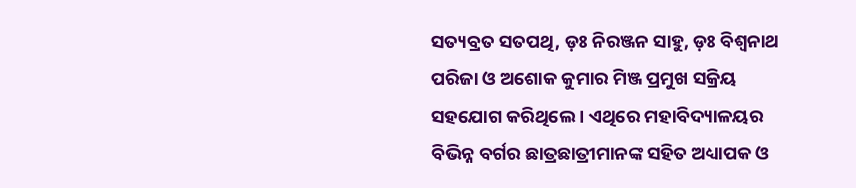ସତ୍ୟବ୍ରତ ସତପଥି, ଡ଼ଃ ନିରଞ୍ଜନ ସାହୁ, ଡ଼ଃ ବିଶ୍ୱନାଥ ପରିଜା ଓ ଅଶୋକ କୁମାର ମିଞ୍ଜ ପ୍ରମୁଖ ସକ୍ରିୟ ସହଯୋଗ କରିଥିଲେ । ଏଥିରେ ମହାବିଦ୍ୟାଳୟର ବିଭିନ୍ନ ବର୍ଗର ଛାତ୍ରଛାତ୍ରୀମାନଙ୍କ ସହିତ ଅଧ୍ୟାପକ ଓ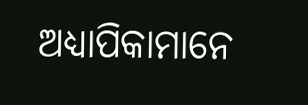ଅଧ୍ୟାପିକାମାନେ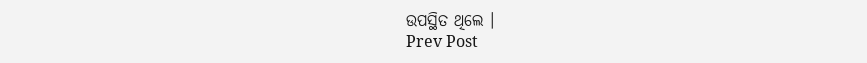ଉପସ୍ଥିତ ଥିଲେ ।
Prev Post